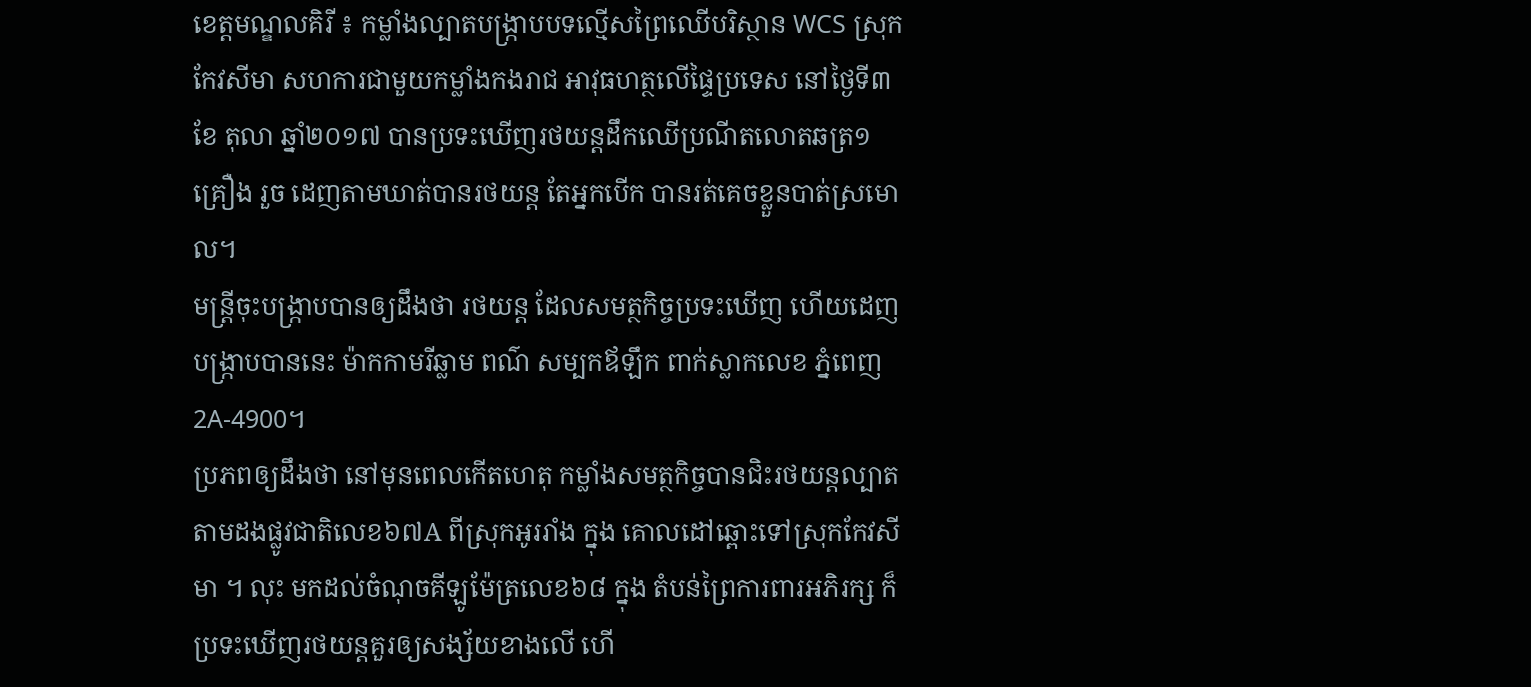ខេត្តមណ្ឌលគិរី ៖ កម្លាំងល្បាតបង្ក្រាបបទល្មើសព្រៃឈើបរិស្ថាន WCS ស្រុក កែវសីមា សហការជាមួយកម្លាំងកងរាជ អាវុធហត្ថលើផ្ទៃប្រទេស នៅថ្ងៃទី៣ ខែ តុលា ឆ្នាំ២០១៧ បានប្រទះឃើញរថយន្តដឹកឈើប្រណីតលោតឆត្រ១គ្រឿង រួច ដេញតាមឃាត់បានរថយន្ត តែអ្នកបើក បានរត់គេចខ្លួនបាត់ស្រមោល។
មន្ត្រីចុះបង្ក្រាបបានឲ្យដឹងថា រថយន្ត ដែលសមត្ថកិច្ចប្រទះឃើញ ហើយដេញ បង្ក្រាបបាននេះ ម៉ាកកាមរីឆ្លាម ពណ៌ សម្បកឪឡឹក ពាក់ស្លាកលេខ ភ្នំពេញ 2A-4900។
ប្រភពឲ្យដឹងថា នៅមុនពេលកើតហេតុ កម្លាំងសមត្ថកិច្ចបានជិះរថយន្តល្បាតតាមដងផ្លូវជាតិលេខ៦៧A ពីស្រុកអូររាំង ក្នុង គោលដៅឆ្ពោះទៅស្រុកកែវសីមា ។ លុះ មកដល់ចំណុចគីឡូម៉ែត្រលេខ៦៨ ក្នុង តំបន់ព្រៃការពារអភិរក្ស ក៏ប្រទះឃើញរថយន្តគួរឲ្យសង្ស័យខាងលើ ហើ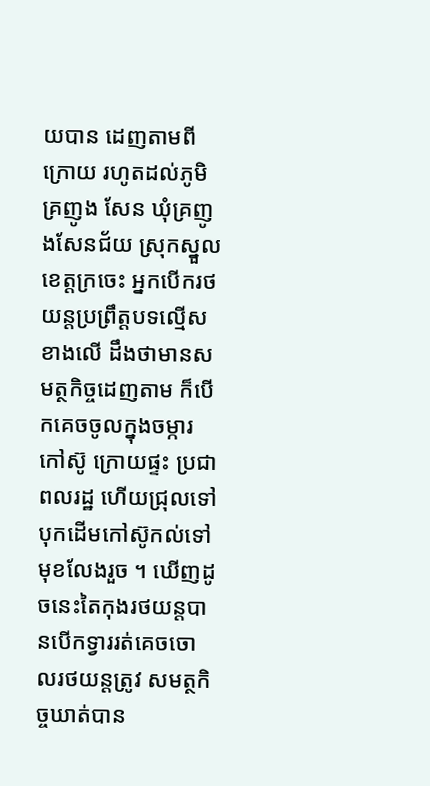យបាន ដេញតាមពីក្រោយ រហូតដល់ភូមិគ្រញូង សែន ឃុំគ្រញូងសែនជ័យ ស្រុកស្នួល ខេត្តក្រចេះ អ្នកបើករថយន្តប្រព្រឹត្តបទល្មើសខាងលើ ដឹងថាមានសមត្ថកិច្ចដេញតាម ក៏បើកគេចចូលក្នុងចម្ការកៅស៊ូ ក្រោយផ្ទះ ប្រជាពលរដ្ឋ ហើយជ្រុលទៅបុកដើមកៅស៊ូកល់ទៅមុខលែងរួច ។ ឃើញដូចនេះតៃកុងរថយន្តបានបើកទ្វាររត់គេចចោលរថយន្តត្រូវ សមត្ថកិច្ចឃាត់បាន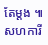តែម្តង ៕ សហការី